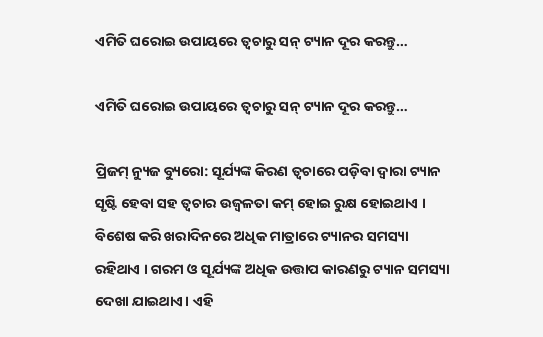ଏମିତି ଘରୋଇ ଉପାୟରେ ତ୍ଵଚାରୁ ସନ୍ ଟ୍ୟାନ ଦୂର କରନ୍ତୁ…

ଏମିତି ଘରୋଇ ଉପାୟରେ ତ୍ଵଚାରୁ ସନ୍ ଟ୍ୟାନ ଦୂର କରନ୍ତୁ…

ପ୍ରିଜମ୍ ନ୍ୟୁଜ ବ୍ୟୁରୋ: ସୂର୍ଯ୍ୟଙ୍କ କିରଣ ତ୍ୱଚାରେ ପଡ଼ିବା ଦ୍ୱାରା ଟ୍ୟାନ ସୃଷ୍ଟି ହେବା ସହ ତ୍ୱଚାର ଉଜ୍ୱଳତା କମ୍ ହୋଇ ରୁକ୍ଷ ହୋଇଥାଏ । ବିଶେଷ କରି ଖରାଦିନରେ ଅଧିକ ମାତ୍ରାରେ ଟ୍ୟାନର ସମସ୍ୟା ରହିଥାଏ । ଗରମ ଓ ସୂର୍ଯ୍ୟଙ୍କ ଅଧିକ ଉତ୍ତାପ କାରଣରୁ ଟ୍ୟାନ ସମସ୍ୟା ଦେଖା ଯାଇଥାଏ। ଏହି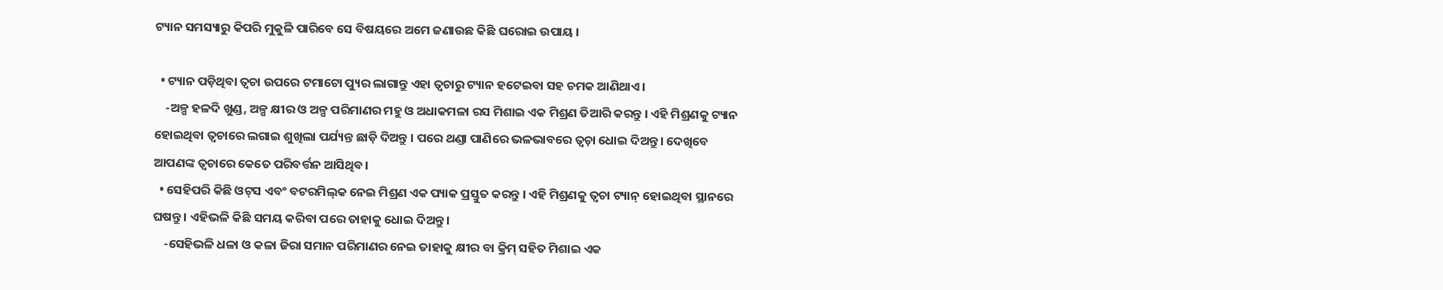ଟ୍ୟାନ ସମସ୍ୟାରୁ କିପରି ମୁକୁଳି ପାରିବେ ସେ ବିଷୟରେ ଅମେ ଜଣାଉଛ କିଛି ଘରୋଇ ଉପାୟ ।

  • ଟ୍ୟାନ ପଡ଼ିଥିବା ତ୍ୱଚା ଉପରେ ଟମାଟୋ ପ୍ୟୁର ଲାଗାନ୍ତୁ ଏହା ତ୍ୱଚାରୁ ଟ୍ୟାନ ହଟେଇବା ସହ ଚମକ ଆଣିଥାଏ ।
    -ଅଳ୍ପ ହଳଦି ଖୁଣ୍ଡ, ଅଳ୍ପ କ୍ଷୀର ଓ ଅଳ୍ପ ପରିମାଣର ମହୁ ଓ ଅଧାକମଳା ରସ ମିଶାଇ ଏକ ମିଶ୍ରଣ ତିଆରି କରନ୍ତୁ । ଏହି ମିଶ୍ରଣକୁ ଟ୍ୟାନ ହୋଇଥିବା ତ୍ୱଚାରେ ଲଗାଇ ଶୁଖିଲା ପର୍ଯ୍ୟନ୍ତ ଛାଡ଼ି ଦିଅନ୍ତୁ । ପରେ ଥଣ୍ଡା ପାଣିରେ ଭଳଭାବରେ ତ୍ୱଚ଼ା ଧୋଇ ଦିଅନ୍ତୁ। ଦେଖିବେ ଆପଣଙ୍କ ତ୍ୱଚାରେ କେତେ ପରିବର୍ତ୍ତନ ଆସିଥିବ।
  • ସେହିପରି କିଛି ଓଟ୍‌ସ ଏବଂ ବଟରମିଲ୍‌କ ନେଇ ମିଶ୍ରଣ ଏକ ପ୍ୟାକ ପ୍ରସ୍ତୁତ କରନ୍ତୁ । ଏହି ମିଶ୍ରଣକୁ ତ୍ୱଚା ଟ୍ୟାନ୍ ହୋଇଥିବା ସ୍ଥାନରେ ଘଷନ୍ତୁ । ଏହିଭଳି କିଛି ସମୟ କରିବା ପରେ ତାହାକୁ ଧୋଇ ଦିଅନ୍ତୁ।
    -ସେହିଭଳି ଧଳା ଓ କଳା ଜିରା ସମାନ ପରିମାଣର ନେଇ ତାହାକୁ କ୍ଷୀର ବା କ୍ରିମ୍ ସହିତ ମିଶାଇ ଏକ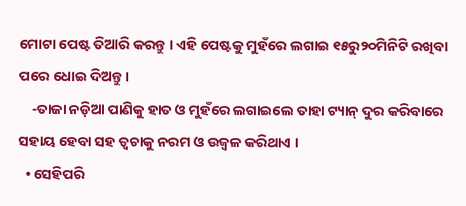ମୋଟା ପେଷ୍ଟ ତିଆରି କରନ୍ତୁ । ଏହି ପେଷ୍ଟକୁ ମୁହଁରେ ଲଗାଇ ୧୫ରୁ୨୦ମିନିଟି ରଖିବା ପରେ ଧୋଇ ଦିଅନ୍ତୁ ।
    -ତାଜା ନଡ଼ିଆ ପାଣିକୁ ହାତ ଓ ମୁହଁରେ ଲଗାଇଲେ ତାହା ଟ୍ୟାନ୍ ଦୁର କରିବାରେ ସହାୟ ହେବା ସହ ତ୍ୱଚାକୁ ନରମ ଓ ଉଜ୍ୱଳ କରିଥାଏ ।
  • ସେହିପରି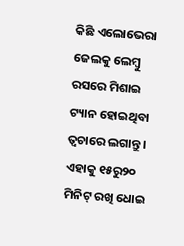କିଛି ଏଲୋଭେରା ଜେଲକୁ ଲେମ୍ବୁ ରସରେ ମିଶାଇ ଟ୍ୟାନ ହୋଇଥିବା ତ୍ୱଚାରେ ଲଗାନ୍ତୁ । ଏହାକୁ ୧୫ରୁ୨୦ ମିନିଟ୍ ରଖି ଧୋଇ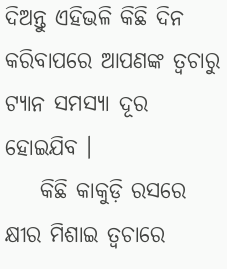ଦିଅନ୍ତୁ ଏହିଭଳି କିଛି ଦିନ କରିବାପରେ ଆପଣଙ୍କ ତ୍ୱଚାରୁ ଟ୍ୟାନ ସମସ୍ୟା ଦୂର ହୋଇଯିବ ।
    କିଛି କାକୁଡ଼ି ରସରେ କ୍ଷୀର ମିଶାଇ ତ୍ୱଚାରେ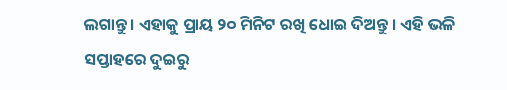ଲଗାନ୍ତୁ । ଏହାକୁ ପ୍ରାୟ ୨୦ ମିନିଟ ରଖି ଧୋଇ ଦିଅନ୍ତୁ । ଏହି ଭଳି ସପ୍ତାହରେ ଦୁଇରୁ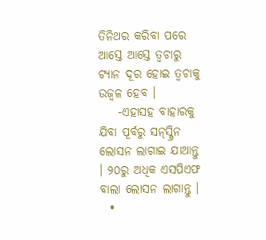ତିନିଥର କରିବା ପରେ ଆସ୍ତେ ଆସ୍ତେ ତ୍ୱଚାରୁ ଟ୍ୟାନ ଦୂର ହୋଇ ତ୍ୱଚାକୁ ଉଜ୍ୱଳ ହେବ ।
    -ଏହାସହ ବାହାରକୁ ଯିବା ପୂର୍ବରୁ ସନ୍‌ସ୍କ୍ରିନ ଲୋସନ ଲାଗାଇ ଯାଆନ୍ତୁ । ୨୦ରୁ ଅଧିକ ଏସପିଏଫ ବାଲା ଲୋସନ ଲାଗାନ୍ତୁ ।
  •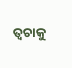ତ୍ଵଚାକୁ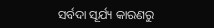ସର୍ବଦା ସୂର୍ଯ୍ୟ କାରଣରୁ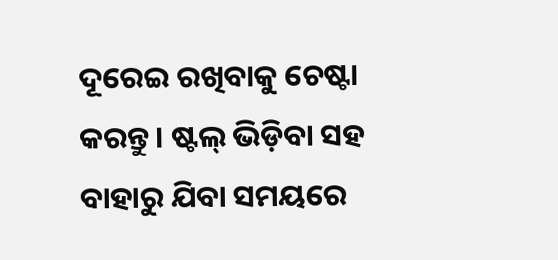ଦୂରେଇ ରଖିବାକୁ ଚେଷ୍ଟା କରନ୍ତୁ। ଷ୍ଟଲ୍ ଭିଡ଼ିବା ସହ ବାହାରୁ ଯିବା ସମୟରେ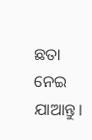ଛତା ନେଇ ଯାଆନ୍ତୁ।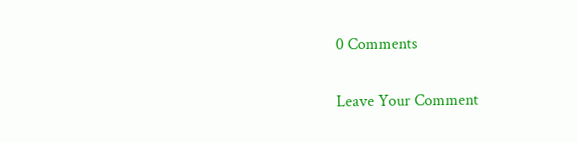0 Comments

Leave Your Comment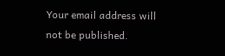Your email address will not be published.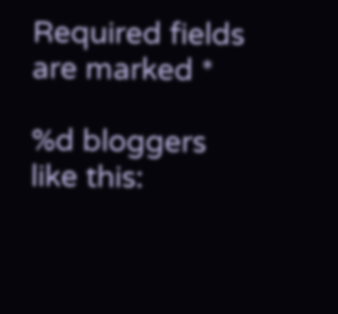Required fields are marked *

%d bloggers like this: